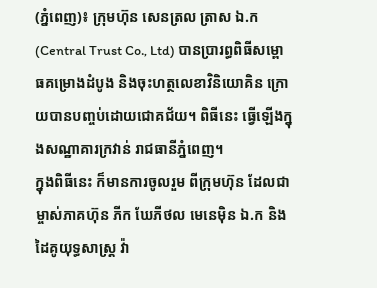(ភ្នំពេញ)៖ ក្រុមហ៊ុន សេនត្រល ត្រាស ឯ.ក (Central Trust Co., Ltd) បានប្រារព្ធពិធីសម្ពោធគម្រោងដំបូង និងចុះហត្ថលេខាវិនិយោគិន ក្រោយបានបញ្ចប់ដោយជោគជ័យ។ ពិធីនេះ ធ្វើឡើងក្នុងសណ្ឋាគារក្រវាន់ រាជធានីភ្នំពេញ។
ក្នុងពិធីនេះ ក៏មានការចូលរួម ពីក្រុមហ៊ុន ដែលជាម្ចាស់ភាគហ៊ុន ភីក ឃែភីថល មេនេម៉ិន ឯ.ក និងដៃគូយុទ្ធសាស្ត្រ វ៉ា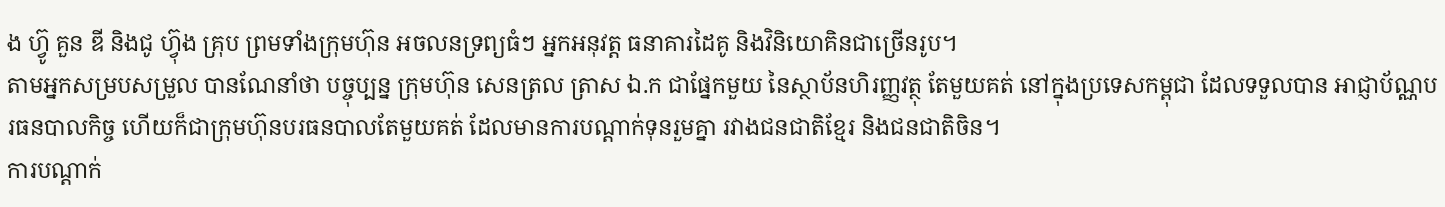ង ហ៊្វូ គួន ឌី និងជូ ហ៊្វុង គ្រុប ព្រមទាំងក្រុមហ៊ុន អចលនទ្រព្យធំៗ អ្នកអនុវត្ត ធនាគារដៃគូ និងវិនិយោគិនជាច្រើនរូប។
តាមអ្នកសម្របសម្រួល បានណែនាំថា បច្ចុប្បន្ន ក្រុមហ៊ុន សេនត្រល ត្រាស ឯ.ក ជាផ្នែកមួយ នៃស្ថាប័នហិរញ្ញវត្ថុ តែមួយគត់ នៅក្នុងប្រទេសកម្ពុជា ដែលទទួលបាន អាជ្ញាប័ណ្ណបរធនបាលកិច្ច ហើយក៏ជាក្រុមហ៊ុនបរធនបាលតែមួយគត់ ដែលមានការបណ្តាក់ទុនរួមគ្នា រវាងជនជាតិខ្មែរ និងជនជាតិចិន។
ការបណ្តាក់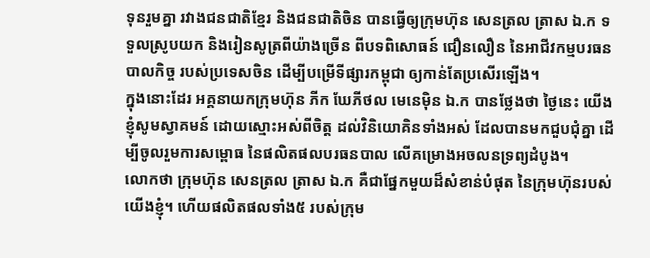ទុនរួមគ្នា រវាងជនជាតិខ្មែរ និងជនជាតិចិន បានធ្វើឲ្យក្រុមហ៊ុន សេនត្រល ត្រាស ឯ.ក ទទួលស្រូបយក និងរៀនសូត្រពីយ៉ាងច្រើន ពីបទពិសោធន៍ ជឿនលឿន នៃអាជីវកម្មបរធនបាលកិច្ច របស់ប្រទេសចិន ដើម្បីបម្រើទីផ្សារកម្ពុជា ឲ្យកាន់តែប្រសើរឡើង។
ក្នុងនោះដែរ អគ្គនាយកក្រុមហ៊ុន ភីក ឃែភីថល មេនេម៉ិន ឯ.ក បានថ្លែងថា ថ្ងៃនេះ យើងខ្ញុំសូមស្វាគមន៍ ដោយស្មោះអស់ពីចិត្ត ដល់វិនិយោគិនទាំងអស់ ដែលបានមកជួបជុំគ្នា ដើម្បីចូលរួមការសម្ពោធ នៃផលិតផលបរធនបាល លើគម្រោងអចលនទ្រព្យដំបូង។
លោកថា ក្រុមហ៊ុន សេនត្រល ត្រាស ឯ.ក គឺជាផ្នែកមួយដ៏សំខាន់បំផុត នៃក្រុមហ៊ុនរបស់យើងខ្ញុំ។ ហើយផលិតផលទាំង៥ របស់ក្រុម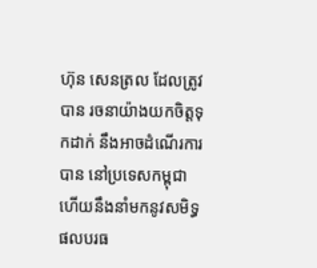ហ៊ុន សេនត្រល ដែលត្រូវបាន រចនាយ៉ាងយកចិត្តទុកដាក់ នឹងអាចដំណើរការបាន នៅប្រទេសកម្ពុជា ហើយនឹងនាំមកនូវសមិទ្ធផលបរធ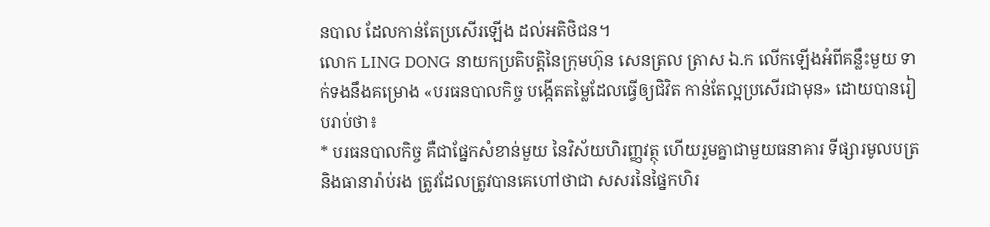នបាល ដែលកាន់តែប្រសើរឡើង ដល់អតិថិជន។
លោក LING DONG នាយកប្រតិបតិ្តនៃក្រុមហ៊ុន សេនត្រល ត្រាស ឯ.ក លើកឡើងអំពីគន្លឹះមួយ ទាក់ទងនឹងគម្រោង «បរធនបាលកិច្ច បង្កើតតម្លៃដែលធ្វើឲ្យជិវិត កាន់តែល្អប្រសើរជាមុន» ដោយបានរៀបរាប់ថា៖
* បរធនបាលកិច្ច គឺជាផ្នែកសំខាន់មួយ នៃវិស័យហិរញ្ញវត្ថុ ហើយរួមគ្នាជាមួយធនាគារ ទីផ្សារមូលបត្រ និងធានារ៉ាប់រង ត្រូវដែលត្រូវបានគេហៅថាជា សសរនៃផ្នៃកហិរ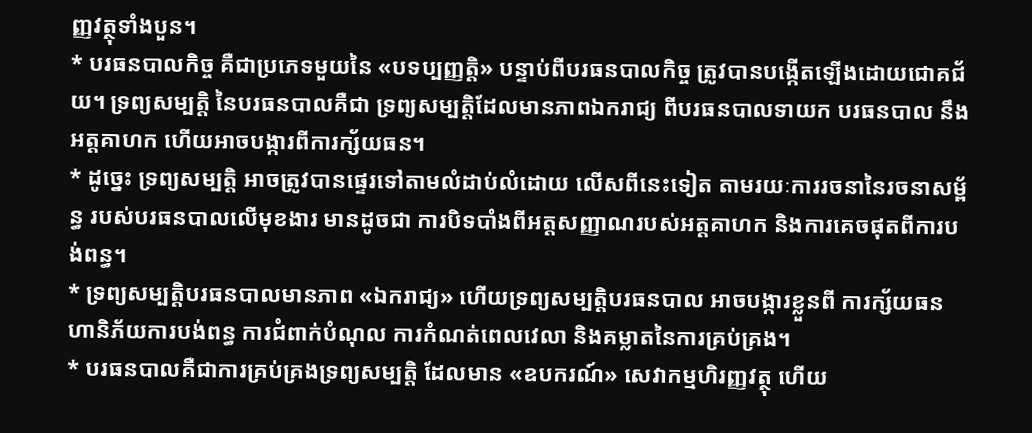ញ្ញវត្ថុទាំងបួន។
* បរធនបាលកិច្ច គឺជាប្រភេទមួយនៃ «បទប្បញ្ញត្តិ» បន្ទាប់ពីបរធនបាលកិច្ច ត្រូវបានបង្កើតឡើងដោយជោគជ័យ។ ទ្រព្យសម្បត្តិ នៃបរធនបាលគឺជា ទ្រព្យសម្បត្តិដែលមានភាពឯករាជ្យ ពីបរធនបាលទាយក បរធនបាល នឹងអត្តគាហក ហើយអាចបង្ការពីការក្ស័យធន។
* ដូច្នេះ ទ្រព្យសម្បត្តិ អាចត្រូវបានផ្ទេរទៅតាមលំដាប់លំដោយ លើសពីនេះទៀត តាមរយៈការរចនានៃរចនាសម្ព័ន្ធ របស់បរធនបាលលើមុខងារ មានដូចជា ការបិទបាំងពីអត្តសញ្ញាណរបស់អត្តគាហក និងការគេចផុតពីការបង់ពន្ធ។
* ទ្រព្យសម្បត្តិបរធនបាលមានភាព «ឯករាជ្យ» ហើយទ្រព្យសម្បត្តិបរធនបាល អាចបង្ការខ្លួនពី ការក្ស័យធន ហានិភ័យការបង់ពន្ធ ការជំពាក់បំណុល ការកំណត់ពេលវេលា និងគម្លាតនៃការគ្រប់គ្រង។
* បរធនបាលគឺជាការគ្រប់គ្រងទ្រព្យសម្បត្តិ ដែលមាន «ឧបករណ៍» សេវាកម្មហិរញ្ញវត្ថុ ហើយ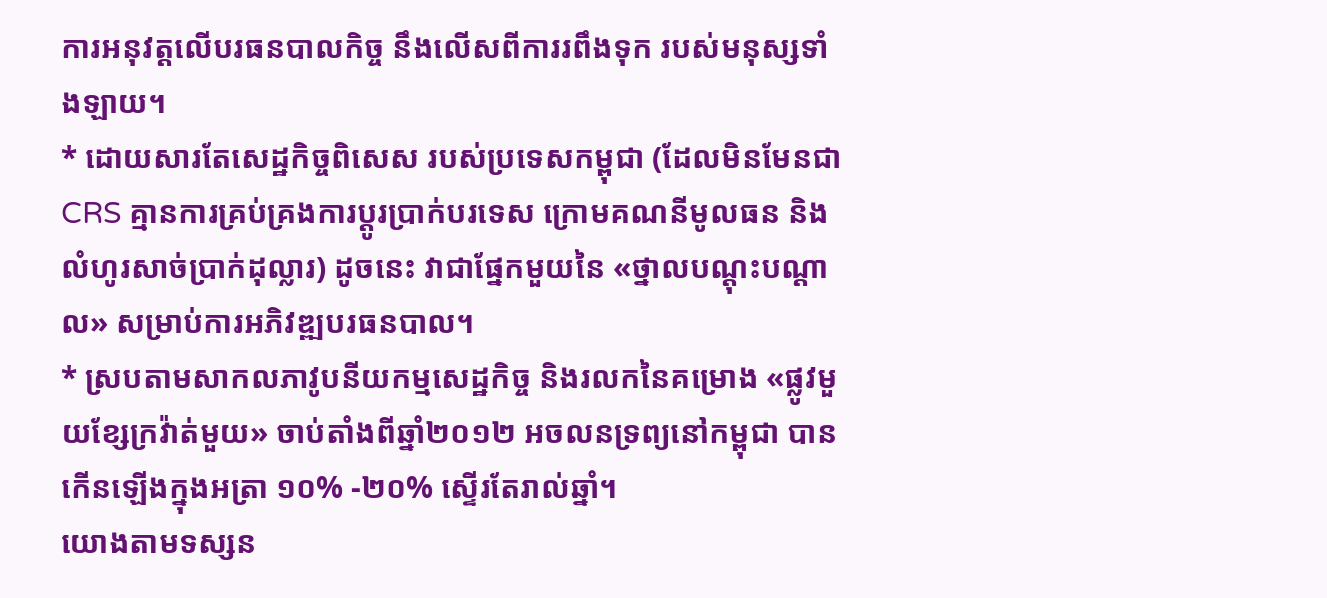ការអនុវត្តលើបរធនបាលកិច្ច នឹងលើសពីការរពឹងទុក របស់មនុស្សទាំងឡាយ។
* ដោយសារតែសេដ្ឋកិច្ចពិសេស របស់ប្រទេសកម្ពុជា (ដែលមិនមែនជា CRS គ្មានការគ្រប់គ្រងការប្តូរប្រាក់បរទេស ក្រោមគណនីមូលធន និងលំហូរសាច់ប្រាក់ដុល្លារ) ដូចនេះ វាជាផ្នែកមួយនៃ «ថ្នាលបណ្តុះបណ្តាល» សម្រាប់ការអភិវឌ្ឍបរធនបាល។
* ស្របតាមសាកលភាវូបនីយកម្មសេដ្ឋកិច្ច និងរលកនៃគម្រោង «ផ្លូវមួយខ្សែក្រវ៉ាត់មួយ» ចាប់តាំងពីឆ្នាំ២០១២ អចលនទ្រព្យនៅកម្ពុជា បានកើនឡើងក្នុងអត្រា ១០% -២០% ស្ទើរតែរាល់ឆ្នាំ។
យោងតាមទស្សន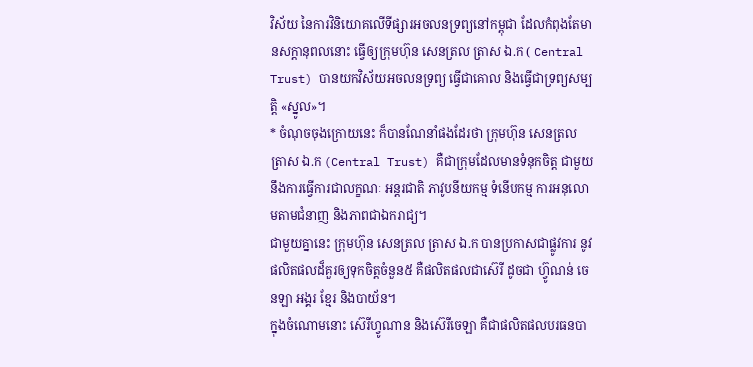វិស័យ នៃការវិនិយោគលើទីផ្សារអចលនទ្រព្យនៅកម្ពុជា ដែលកំពុងតែមានសក្តានុពលនោះ ធ្វើឲ្យក្រុមហ៊ុន សេនត្រល ត្រាស ឯ.ក ( Central Trust) បានយកវិស័យអចលនទ្រព្យ ធ្វើជាគោល និងធ្វើជាទ្រព្យសម្បត្តិ «ស្នូល»។
* ចំណុចចុងក្រោយនេះ ក៏បានណែនាំផងដែរថា ក្រុមហ៊ុន សេនត្រល ត្រាស ឯ.ក (Central Trust) គឺជាក្រុមដែលមានទំនុកចិត្ត ជាមួយនឹងការធ្វើការជាលក្ខណៈ អន្តរជាតិ ភាវូបនីយកម្ម ទំនើបកម្ម ការអនុលោមតាមជំនាញ និងភាពជាឯករាជ្យ។
ជាមួយគ្នានេះ ក្រុមហ៊ុន សេនត្រល ត្រាស ឯ.ក បានប្រកាសជាផ្លូវការ នូវផលិតផលដ៏គួរឲ្យទុកចិត្តចំនួន៥ គឺផលិតផលជាស៊េរី ដូចជា ហ៊្វូណន់ ចេនឡា អង្គរ ខ្មែរ និងបាយ័ន។
ក្នុងចំណោមនោះ ស៊េរីហ្វូណាន និងស៊េរីចេឡា គឺជាផលិតផលបរធនបា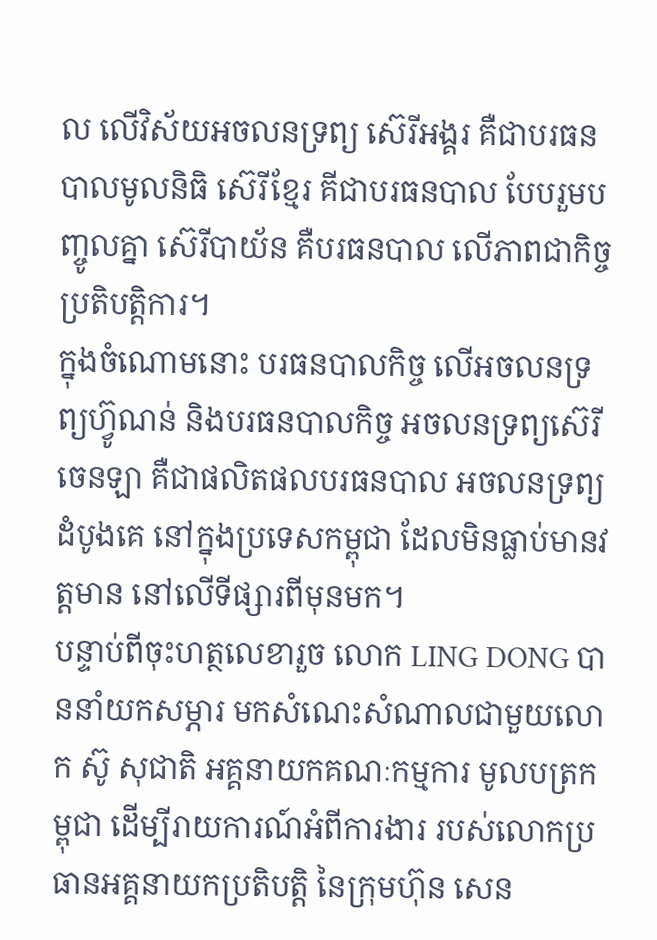ល លើវិស័យអចលនទ្រព្យ ស៊េរីអង្គរ គឺជាបរធនបាលមូលនិធិ ស៊េរីខ្មែរ គីជាបរធនបាល បែបរួមបញ្ចូលគ្នា ស៊េរីបាយ័ន គឺបរធនបាល លើភាពជាកិច្ចប្រតិបត្តិការ។
ក្នុងចំណោមនោះ បរធនបាលកិច្ច លើអចលនទ្រព្យហ៊្វូណន់ និងបរធនបាលកិច្ច អចលនទ្រព្យស៊េរីចេនឡា គឺជាផលិតផលបរធនបាល អចលនទ្រព្យដំបូងគេ នៅក្នុងប្រទេសកម្ពុជា ដែលមិនធ្លាប់មានវត្តមាន នៅលើទីផ្សារពីមុនមក។
បន្ទាប់ពីចុះហត្ថលេខារួច លោក LING DONG បាននាំយកសម្ភារ មកសំណេះសំណាលជាមួយលោក ស៊ូ សុជាតិ អគ្គនាយកគណៈកម្មការ មូលបត្រកម្ពុជា ដើម្បីរាយការណ៍អំពីការងារ របស់លោកប្រធានអគ្គនាយកប្រតិបត្តិ នៃក្រុមហ៊ុន សេន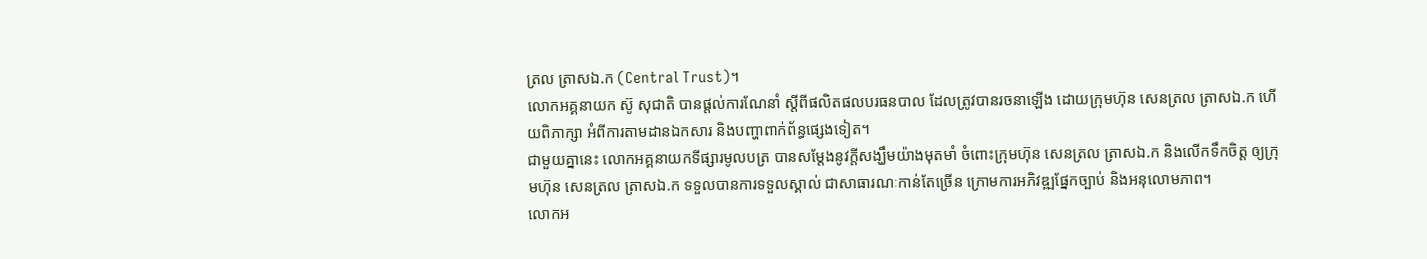ត្រល ត្រាសឯ.ក (Central Trust)។
លោកអគ្គនាយក ស៊ូ សុជាតិ បានផ្តល់ការណែនាំ ស្តីពីផលិតផលបរធនបាល ដែលត្រូវបានរចនាឡើង ដោយក្រុមហ៊ុន សេនត្រល ត្រាសឯ.ក ហើយពិភាក្សា អំពីការតាមដានឯកសារ និងបញ្ហាពាក់ព័ន្ធផ្សេងទៀត។
ជាមួយគ្នានេះ លោកអគ្គនាយកទីផ្សារមូលបត្រ បានសម្តែងនូវក្តីសង្ឃឹមយ៉ាងមុតមាំ ចំពោះក្រុមហ៊ុន សេនត្រល ត្រាសឯ.ក និងលើកទឹកចិត្ត ឲ្យក្រុមហ៊ុន សេនត្រល ត្រាសឯ.ក ទទួលបានការទទួលស្គាល់ ជាសាធារណៈកាន់តែច្រើន ក្រោមការអភិវឌ្ឍផ្នែកច្បាប់ និងអនុលោមភាព។
លោកអ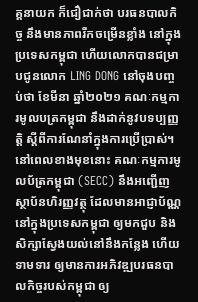គ្គនាយក ក៏ជឿជាក់ថា បរធនបាលកិច្ច នឹងមានភាពរីកចម្រើនខ្លាំង នៅក្នុងប្រទេសកម្ពុជា ហើយលោកបានជម្រាបជូនលោក LING DONG នៅចុងបញ្ចប់ថា ខែមីនា ឆ្នាំ២០២១ គណៈកម្មការមូលបត្រកម្ពុជា នឹងដាក់នូវបទប្បញ្ញត្តិ ស្តីពីការណែនាំក្នុងការប្រើប្រាស់។
នៅពេលខាងមុខនោះ គណៈកម្មការមូលប័ត្រកម្ពុជា (SECC) នឹងអញ្ជើញស្ថាប័នហិរញ្ញវត្ថុ ដែលមានអាជ្ញាប័ណ្ណនៅក្នុងប្រទេសកម្ពុជា ឲ្យមកជួប និងសិក្សាស្វែងយល់នៅនឹងកន្លែង ហើយទាមទារ ឲ្យមានការអភិវឌ្ឍបរធនបាលកិច្ចរបស់កម្ពុជា ឲ្យ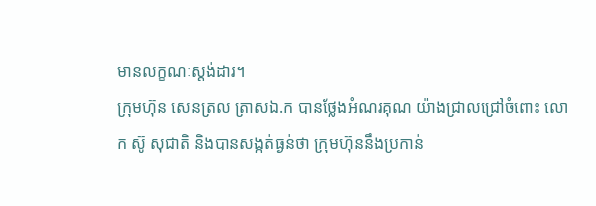មានលក្ខណៈស្តង់ដារ។
ក្រុមហ៊ុន សេនត្រល ត្រាសឯ.ក បានថ្លែងអំណរគុណ យ៉ាងជ្រាលជ្រៅចំពោះ លោក ស៊ូ សុជាតិ និងបានសង្កត់ធ្ងន់ថា ក្រុមហ៊ុននឹងប្រកាន់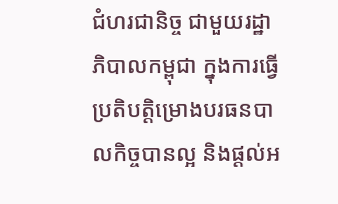ជំហរជានិច្ច ជាមួយរដ្ឋាភិបាលកម្ពុជា ក្នុងការធ្វើប្រតិបត្ដិម្រោងបរធនបាលកិច្ចបានល្អ និងផ្តល់អ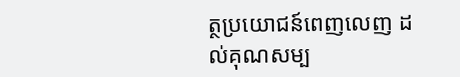ត្ថប្រយោជន៍ពេញលេញ ដល់គុណសម្ប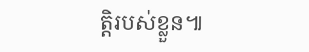ត្តិរបស់ខ្លួន៕